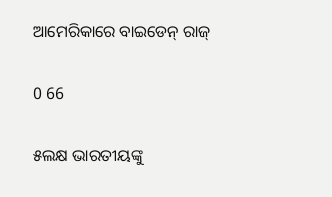ଆମେରିକାରେ ବାଇଡେନ୍ ରାଜ୍

0 66

୫ଲକ୍ଷ ଭାରତୀୟଙ୍କୁ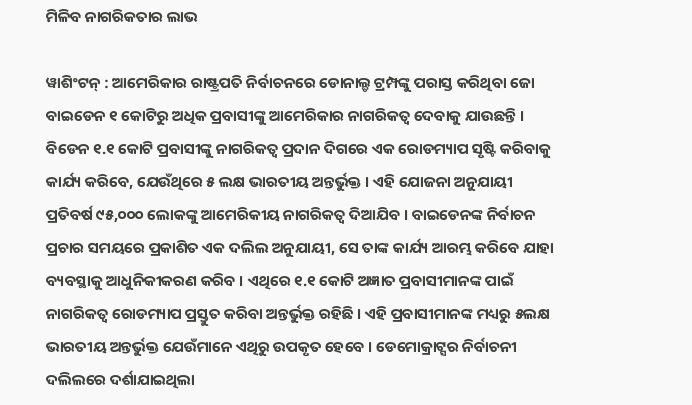ମିଳିବ ନାଗରିକତାର ଲାଭ

ୱାଶିଂଟନ୍ : ଆମେରିକାର ରାଷ୍ଟ୍ରପତି ନିର୍ବାଚନରେ ଡୋନାଲ୍ଡ ଟ୍ରମ୍ପଙ୍କୁ ପରାସ୍ତ କରିଥିବା ଜୋ ବାଇଡେନ ୧ କୋଟିରୁ ଅଧିକ ପ୍ରବାସୀଙ୍କୁ ଆମେରିକାର ନାଗରିକତ୍ୱ ଦେବାକୁ ଯାଉଛନ୍ତି । ବିଡେନ ୧.୧ କୋଟି ପ୍ରବାସୀଙ୍କୁ ନାଗରିକତ୍ୱ ପ୍ରଦାନ ଦିଗରେ ଏକ ରୋଡମ୍ୟାପ ସୃଷ୍ଟି କରିବାକୁ କାର୍ଯ୍ୟ କରିବେ, ଯେଉଁଥିରେ ୫ ଲକ୍ଷ ଭାରତୀୟ ଅନ୍ତର୍ଭୁକ୍ତ । ଏହି ଯୋଜନା ଅନୁଯାୟୀ ପ୍ରତିବର୍ଷ ୯୫,୦୦୦ ଲୋକଙ୍କୁ ଆମେରିକୀୟ ନାଗରିକତ୍ୱ ଦିଆଯିବ । ବାଇଡେନଙ୍କ ନିର୍ବାଚନ ପ୍ରଚାର ସମୟରେ ପ୍ରକାଶିତ ଏକ ଦଲିଲ ଅନୁଯାୟୀ, ସେ ତାଙ୍କ କାର୍ଯ୍ୟ ଆରମ୍ଭ କରିବେ ଯାହା ବ୍ୟବସ୍ଥାକୁ ଆଧୁନିକୀକରଣ କରିବ । ଏଥିରେ ୧.୧ କୋଟି ଅଜ୍ଞାତ ପ୍ରବାସୀମାନଙ୍କ ପାଇଁ ନାଗରିକତ୍ୱ ରୋଡମ୍ୟାପ ପ୍ରସ୍ତୁତ କରିବା ଅନ୍ତର୍ଭୁକ୍ତ ରହିଛି । ଏହି ପ୍ରବାସୀମାନଙ୍କ ମଧ୍ୟରୁ ୫ଲକ୍ଷ ଭାରତୀୟ ଅନ୍ତର୍ଭୁକ୍ତ ଯେଉଁମାନେ ଏଥିରୁ ଉପକୃତ ହେବେ । ଡେମୋକ୍ରାଟ୍ସର ନିର୍ବାଚନୀ ଦଲିଲରେ ଦର୍ଶାଯାଇଥିଲା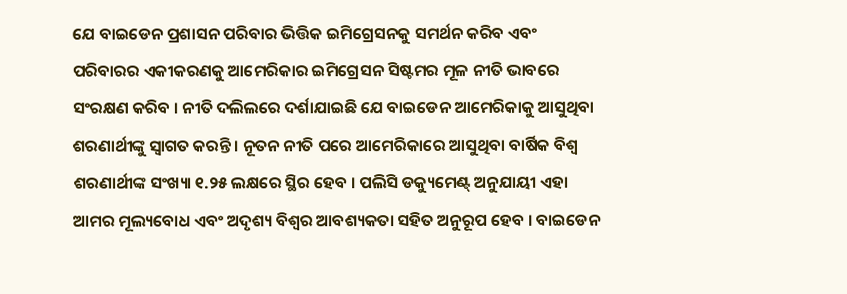ଯେ ବାଇଡେନ ପ୍ରଶାସନ ପରିବାର ଭିତ୍ତିକ ଇମିଗ୍ରେସନକୁ ସମର୍ଥନ କରିବ ଏବଂ ପରିବାରର ଏକୀକରଣକୁ ଆମେରିକାର ଇମିଗ୍ରେସନ ସିଷ୍ଟମର ମୂଳ ନୀତି ଭାବରେ ସଂରକ୍ଷଣ କରିବ । ନୀତି ଦଲିଲରେ ଦର୍ଶାଯାଇଛି ଯେ ବାଇଡେନ ଆମେରିକାକୁ ଆସୁଥିବା ଶରଣାର୍ଥୀଙ୍କୁ ସ୍ୱାଗତ କରନ୍ତି । ନୂତନ ନୀତି ପରେ ଆମେରିକାରେ ଆସୁଥିବା ବାର୍ଷିକ ବିଶ୍ୱ ଶରଣାର୍ଥୀଙ୍କ ସଂଖ୍ୟା ୧.୨୫ ଲକ୍ଷରେ ସ୍ଥିର ହେବ । ପଲିସି ଡକ୍ୟୁମେଣ୍ଟ୍ ଅନୁଯାୟୀ ଏହା ଆମର ମୂଲ୍ୟବୋଧ ଏବଂ ଅଦୃଶ୍ୟ ବିଶ୍ୱର ଆବଶ୍ୟକତା ସହିତ ଅନୁରୂପ ହେବ । ବାଇଡେନ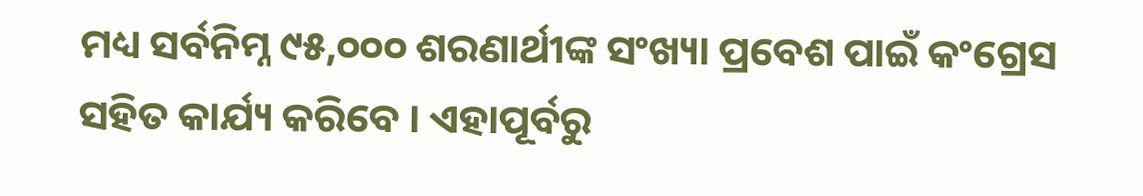ମଧ୍ୟ ସର୍ବନିମ୍ନ ୯୫,୦୦୦ ଶରଣାର୍ଥୀଙ୍କ ସଂଖ୍ୟା ପ୍ରବେଶ ପାଇଁ କଂଗ୍ରେସ ସହିତ କାର୍ଯ୍ୟ କରିବେ । ଏହାପୂର୍ବରୁ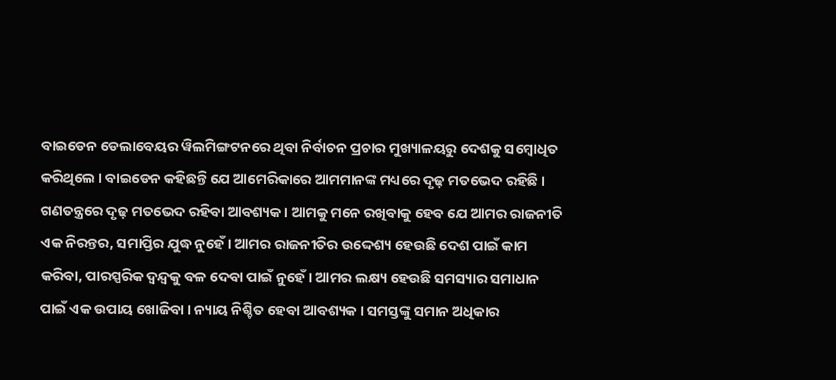ବାଇଡେନ ଡେଲାବେୟର ୱିଲମିଙ୍ଗଟନରେ ଥିବା ନିର୍ବାଚନ ପ୍ରଚାର ମୁଖ୍ୟାଳୟରୁ ଦେଶକୁ ସମ୍ବୋଧିତ କରିଥିଲେ । ବାଇଡେନ କହିଛନ୍ତି ଯେ ଆମେରିକାରେ ଆମମାନଙ୍କ ମଧ୍ୟରେ ଦୃଢ଼ ମତଭେଦ ରହିଛି । ଗଣତନ୍ତ୍ରରେ ଦୃଢ଼ ମତଭେଦ ରହିବା ଆବଶ୍ୟକ । ଆମକୁ ମନେ ରଖିବାକୁ ହେବ ଯେ ଆମର ରାଜନୀତି ଏକ ନିରନ୍ତର, ସମାପ୍ତିର ଯୁଦ୍ଧ ନୁହେଁ । ଆମର ରାଜନୀତିର ଉଦ୍ଦେଶ୍ୟ ହେଉଛି ଦେଶ ପାଇଁ କାମ କରିବା, ପାରସ୍ପରିକ ଦ୍ୱନ୍ଦ୍ୱକୁ ବଳ ଦେବା ପାଇଁ ନୁହେଁ । ଆମର ଲକ୍ଷ୍ୟ ହେଉଛି ସମସ୍ୟାର ସମାଧାନ ପାଇଁ ଏକ ଉପାୟ ଖୋଜିବା । ନ୍ୟାୟ ନିଶ୍ଚିତ ହେବା ଆବଶ୍ୟକ । ସମସ୍ତଙ୍କୁ ସମାନ ଅଧିକାର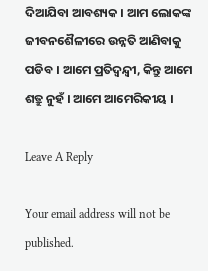ଦିଆଯିବା ଆବଶ୍ୟକ । ଆମ ଲୋକଙ୍କ ଜୀବନଶୈଳୀରେ ଉନ୍ନତି ଆଣିବାକୁ ପଡିବ । ଆମେ ପ୍ରତିଦ୍ୱନ୍ଦ୍ୱୀ, କିନ୍ତୁ ଆମେ ଶତ୍ରୁ ନୁହଁ । ଆମେ ଆମେରିକୀୟ ।

Leave A Reply

Your email address will not be published.